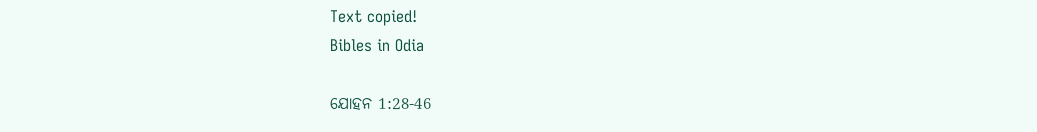Text copied!
Bibles in Odia

ଯୋହନ 1:28-46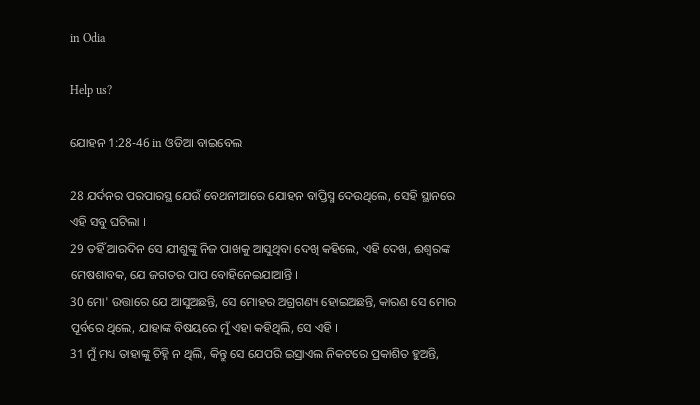in Odia

Help us?

ଯୋହନ 1:28-46 in ଓଡିଆ ବାଇବେଲ

28 ଯର୍ଦନର ପରପାରସ୍ଥ ଯେଉଁ ବେଥନୀଆରେ ଯୋହନ ବାପ୍ତିସ୍ମ ଦେଉଥିଲେ, ସେହି ସ୍ଥାନରେ ଏହି ସବୁ ଘଟିଲା ।
29 ତହିଁ ଆରଦିନ ସେ ଯୀଶୁଙ୍କୁ ନିଜ ପାଖକୁ ଆସୁଥିବା ଦେଖି କହିଲେ, ଏହି ଦେଖ, ଈଶ୍ୱରଙ୍କ ମେଷଶାବକ, ଯେ ଜଗତର ପାପ ବୋହିନେଇଯାଆନ୍ତି ।
30 ମୋ' ଉତ୍ତାରେ ଯେ ଆସୁଅଛନ୍ତି, ସେ ମୋହର ଅଗ୍ରଗଣ୍ୟ ହୋଇଅଛନ୍ତି, କାରଣ ସେ ମୋର ପୂର୍ବରେ ଥିଲେ, ଯାହାଙ୍କ ବିଷୟରେ ମୁଁ ଏହା କହିଥିଲି, ସେ ଏହି ।
31 ମୁଁ ମଧ୍ୟ ତାହାଙ୍କୁ ଚିହ୍ନି ନ ଥିଲି, କିନ୍ତୁ ସେ ଯେପରି ଇସ୍ରାଏଲ ନିକଟରେ ପ୍ରକାଶିତ ହୁଅନ୍ତି,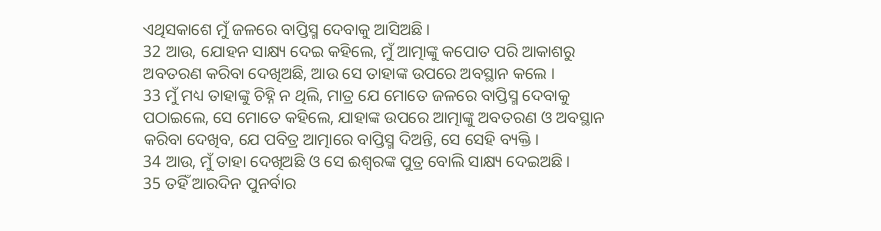ଏଥିସକାଶେ ମୁଁ ଜଳରେ ବାପ୍ତିସ୍ମ ଦେବାକୁ ଆସିଅଛି ।
32 ଆଉ, ଯୋହନ ସାକ୍ଷ୍ୟ ଦେଇ କହିଲେ, ମୁଁ ଆତ୍ମାଙ୍କୁ କପୋତ ପରି ଆକାଶରୁ ଅବତରଣ କରିବା ଦେଖିଅଛି, ଆଉ ସେ ତାହାଙ୍କ ଉପରେ ଅବସ୍ଥାନ କଲେ ।
33 ମୁଁ ମଧ୍ୟ ତାହାଙ୍କୁ ଚିହ୍ନି ନ ଥିଲି, ମାତ୍ର ଯେ ମୋତେ ଜଳରେ ବାପ୍ତିସ୍ମ ଦେବାକୁ ପଠାଇଲେ, ସେ ମୋତେ କହିଲେ, ଯାହାଙ୍କ ଉପରେ ଆତ୍ମାଙ୍କୁ ଅବତରଣ ଓ ଅବସ୍ଥାନ କରିବା ଦେଖିବ, ଯେ ପବିତ୍ର ଆତ୍ମାରେ ବାପ୍ତିସ୍ମ ଦିଅନ୍ତି, ସେ ସେହି ବ୍ୟକ୍ତି ।
34 ଆଉ, ମୁଁ ତାହା ଦେଖିଅଛି ଓ ସେ ଈଶ୍ୱରଙ୍କ ପୁତ୍ର ବୋଲି ସାକ୍ଷ୍ୟ ଦେଇଅଛି ।
35 ତହିଁ ଆରଦିନ ପୁନର୍ବାର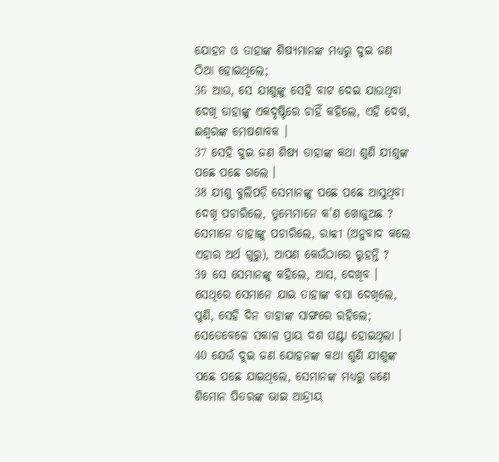ଯୋହନ ଓ ତାହାଙ୍କ ଶିଷ୍ୟମାନଙ୍କ ମଧ୍ୟରୁ ଦୁଇ ଜଣ ଠିଆ ହୋଇଥିଲେ;
36 ଆଉ, ସେ ଯୀଶୁଙ୍କୁ ସେହି ବାଟ ଦେଇ ଯାଉଥିବା ଦେଖି ତାହାଙ୍କୁ ଏକଦୃଷ୍ଟିରେ ଚାହିଁ କହିଲେ, ଏହି ଦେଖ, ଈଶ୍ୱରଙ୍କ ମେଷଶାବକ ।
37 ସେହି ଦୁଇ ଜଣ ଶିଷ୍ୟ ତାହାଙ୍କ କଥା ଶୁଣି ଯୀଶୁଙ୍କ ପଛେ ପଛେ ଗଲେ ।
38 ଯୀଶୁ ବୁଲିପଡ଼ି ସେମାନଙ୍କୁ ପଛେ ପଛେ ଆସୁଥିବା ଦେଖି ପଚାରିଲେ, ତୁମ୍ଭେମାନେ କ'ଣ ଖୋଜୁଅଛ ? ସେମାନେ ତାହାଙ୍କୁ ପଚାରିଲେ, ରାବ୍ବୀ (ଅନୁବାଦ କଲେ ଏହାର ଅର୍ଥ ଗୁରୁ), ଆପଣ କେଉଁଠାରେ ରୁହନ୍ତି ?
39 ସେ ସେମାନଙ୍କୁ କହିଲେ, ଆସ, ଦେଖିବ । ସେଥିରେ ସେମାନେ ଯାଇ ତାହାଙ୍କ ବସା ଦେଖିଲେ, ପୁଣି, ସେହି ଦିନ ତାହାଙ୍କ ସାଙ୍ଗରେ ରହିଲେ; ସେତେବେଳେ ସକାଳ ପ୍ରାୟ ଦଶ ଘଣ୍ଟା ହୋଇଥିଲା ।
40 ଯେଉଁ ଦୁଇ ଜଣ ଯୋହନଙ୍କ କଥା ଶୁଣି ଯୀଶୁଙ୍କ ପଛେ ପଛେ ଯାଇଥିଲେ, ସେମାନଙ୍କ ମଧ୍ୟରୁ ଜଣେ ଶିମୋନ ପିତରଙ୍କ ଭାଇ ଆନ୍ଦ୍ରୀୟ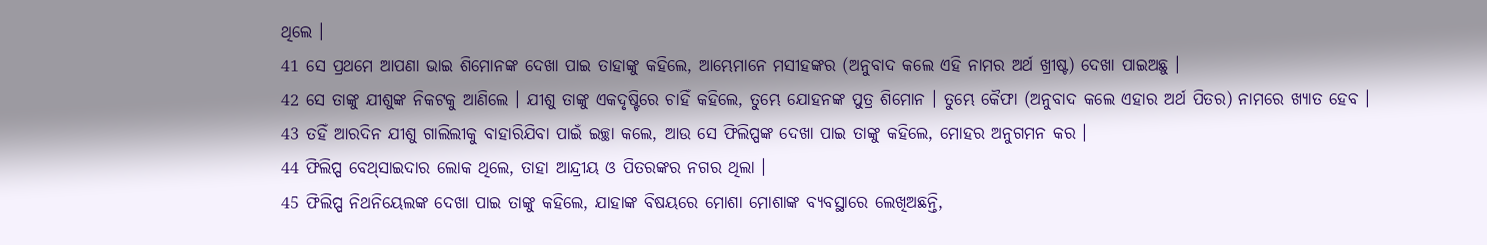ଥିଲେ ।
41 ସେ ପ୍ରଥମେ ଆପଣା ଭାଇ ଶିମୋନଙ୍କ ଦେଖା ପାଇ ତାହାଙ୍କୁ କହିଲେ, ଆମ୍ଭେମାନେ ମସୀହଙ୍କର (ଅନୁବାଦ କଲେ ଏହି ନାମର ଅର୍ଥ ଖ୍ରୀଷ୍ଟ) ଦେଖା ପାଇଅଛୁ ।
42 ସେ ତାଙ୍କୁ ଯୀଶୁଙ୍କ ନିକଟକୁ ଆଣିଲେ । ଯୀଶୁ ତାଙ୍କୁ ଏକଦୃଷ୍ଟିରେ ଚାହିଁ କହିଲେ, ତୁମ୍ଭେ ଯୋହନଙ୍କ ପୁତ୍ର ଶିମୋନ । ତୁମ୍ଭେ କୈଫା (ଅନୁବାଦ କଲେ ଏହାର ଅର୍ଥ ପିତର) ନାମରେ ଖ୍ୟାତ ହେବ ।
43 ତହିଁ ଆରଦିନ ଯୀଶୁ ଗାଲିଲୀକୁ ବାହାରିଯିବା ପାଇଁ ଇଚ୍ଛା କଲେ, ଆଉ ସେ ଫିଲିପ୍ପଙ୍କ ଦେଖା ପାଇ ତାଙ୍କୁ କହିଲେ, ମୋହର ଅନୁଗମନ କର ।
44 ଫିଲିପ୍ପ ବେଥ୍‍ସାଇଦାର ଲୋକ ଥିଲେ, ତାହା ଆନ୍ଦ୍ରୀୟ ଓ ପିତରଙ୍କର ନଗର ଥିଲା ।
45 ଫିଲିପ୍ପ ନିଥନିୟେଲଙ୍କ ଦେଖା ପାଇ ତାଙ୍କୁ କହିଲେ, ଯାହାଙ୍କ ବିଷୟରେ ମୋଶା ମୋଶାଙ୍କ ବ୍ୟବସ୍ଥାରେ ଲେଖିଅଛନ୍ତି,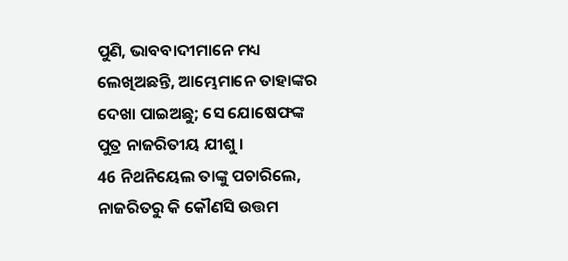ପୁଣି, ଭାବବାଦୀମାନେ ମଧ୍ୟ ଲେଖିଅଛନ୍ତି, ଆମ୍ଭେମାନେ ତାହାଙ୍କର ଦେଖା ପାଇଅଛୁ; ସେ ଯୋଷେଫଙ୍କ ପୁତ୍ର ନାଜରିତୀୟ ଯୀଶୁ ।
46 ନିଥନିୟେଲ ତାଙ୍କୁ ପଚାରିଲେ, ନାଜରିତରୁ କି କୌଣସି ଉତ୍ତମ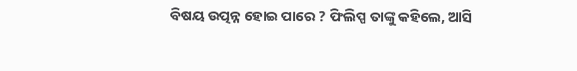ବିଷୟ ଉତ୍ପନ୍ନ ହୋଇ ପାରେ ? ଫିଲିପ୍ପ ତାଙ୍କୁ କହିଲେ, ଆସି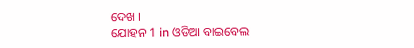ଦେଖ ।
ଯୋହନ 1 in ଓଡିଆ ବାଇବେଲ